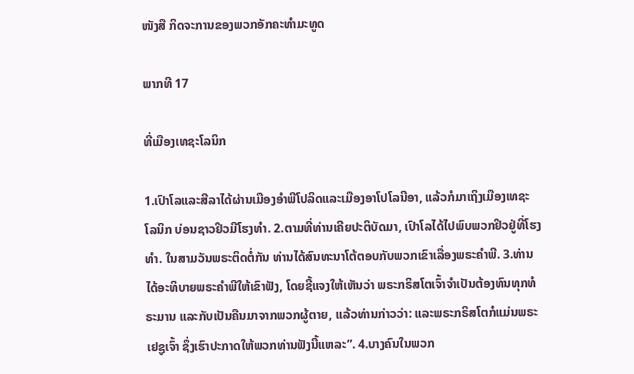ໜັງສື ກິດຈະການຂອງພວກອັກຄະທຳມະທູດ

ພາກທີ 17

ທີ່ເມືອງເທຊະໂລນິກ

1.ເປົາໂລແລະສີລາໄດ້ຜ່ານເມືອງອຳພີໂປລິດແລະເມືອງອາໂປໂລນີອາ, ແລ້ວກໍມາເຖິງເມືອງເທຊະໂລນິກ ບ່ອນຊາວຢິວມີໂຮງທຳ. 2.ຕາມທີ່ທ່ານເຄີຍປະຕິບັດມາ, ເປົາໂລໄດ້ໄປພົບພວກຢິວຢູ່ທີ່ໂຮງທຳ. ໃນສາມວັນພຣະຕິດຕໍ່ກັນ ທ່ານໄດ້ສົນທະນາໂຕ້ຕອບກັບພວກເຂົາເລື່ອງພຣະຄຳພີ. 3.ທ່ານໄດ້ອະທິບາຍພຣະຄຳພີໃຫ້ເຂົາຟັງ, ໂດຍຊີ້ແຈງໃຫ້ເຫັນວ່າ ພຣະກຣິສໂຕເຈົ້າຈຳເປັນຕ້ອງທົນທຸກທໍຣະມານ ແລະກັບເປັນຄືນມາຈາກພວກຜູ້ຕາຍ, ແລ້ວທ່ານກ່າວວ່າ: ແລະພຣະກຣິສໂຕກໍແມ່ນພຣະເຢຊູເຈົ້າ ຊຶ່ງເຮົາປະກາດໃຫ້ພວກທ່ານຟັງນີ້ແຫລະ”. 4.ບາງຄົນໃນພວກ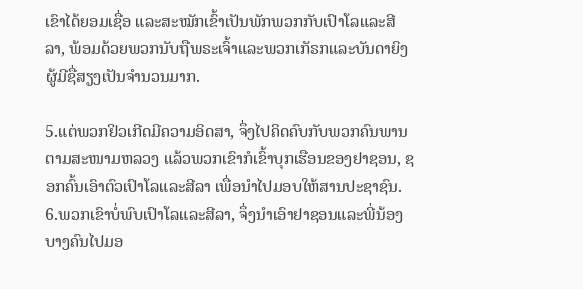ເຂົາໄດ້ຍອມເຊື່ອ ແລະສະໝັກເຂົ້າເປັນພັກພວກກັບເປົາໂລແລະສີລາ, ພ້ອມດ້ວຍພວກນັບຖືພຣະເຈົ້າແລະພວກເກັຣກແລະບັນດາຍິງຜູ້ມີຊື່ສຽງເປັນຈຳນວນມາກ.

5.ແຕ່ພວກຢິວເກີດມີຄວາມອິດສາ, ຈຶ່ງໄປຄິດຄົບກັບພວກຄົນພານຕາມສະໜາມຫລວງ ແລ້ວພວກເຂົາກໍເຂົ້າບຸກເຮືອນຂອງຢາຊອນ, ຊອກຄົ້ນເອົາຕົວເປົາໂລແລະສີລາ ເພື່ອນຳໄປມອບໃຫ້ສານປະຊາຊົນ. 6.ພວກເຂົາບໍ່ພົບເປົາໂລແລະສີລາ, ຈຶ່ງນຳເອົາຢາຊອນແລະພີ່ນ້ອງບາງຄົນໄປມອ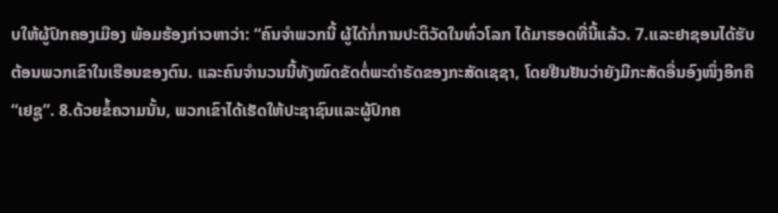ບໃຫ້ຜູ້ປົກຄອງເມືອງ ພ້ອມຮ້ອງກ່າວຫາວ່າ: “ຄົນຈຳພວກນີ້ ຜູ້ໄດ້ກໍ່ການປະຕິວັດໃນທົ່ວໂລກ ໄດ້ມາຮອດທີ່ນີ້ແລ້ວ. 7.ແລະຢາຊອນໄດ້ຮັບຕ້ອນພວກເຂົາໃນເຮືອນຂອງຕົນ. ແລະຄົນຈຳນວນນີ້ທັງໝົດຂັດຕໍ່ພະດຳຣັດຂອງກະສັດເຊຊາ, ໂດຍຢືນຢັນວ່າຍັງມີກະສັດອື່ນອົງໜຶ່ງອີກຄື “ເຢຊູ”. 8.ດ້ວຍຂໍ້ຄວາມນັ້ນ, ພວກເຂົາໄດ້ເຮັດໃຫ້ປະຊາຊົນແລະຜູ້ປົກຄ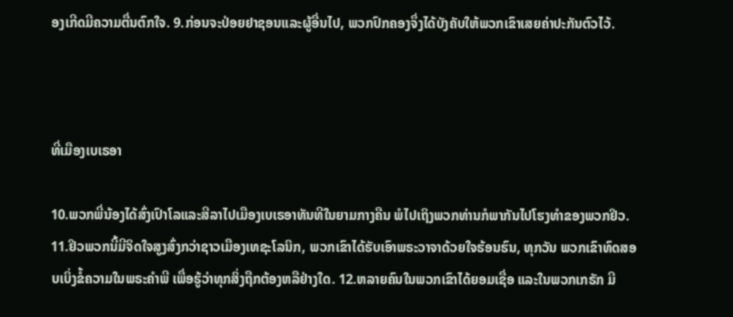ອງເກີດມີຄວາມຕື່ນຕົກໃຈ. 9.ກ່ອນຈະປ່ອຍຢາຊອນແລະຜູ້ອື່ນໄປ, ພວກປົກຄອງຈຶ່ງໄດ້ບັງຄັບໃຫ້ພວກເຂົາເສຍຄ່າປະກັນຕົວໄວ້.



ທີ່ເມືອງເບເຣອາ

10.ພວກພີ່ນ້ອງໄດ້ສົ່ງເປົາໂລແລະສີລາໄປເມືອງເບເຣອາທັນທີໃນຍາມກາງຄືນ ພໍໄປເຖິງພວກທ່ານກໍພາກັນໄປໂຮງທຳຂອງພວກຢິວ. 11.ຢິວພວກນີ້ມີຈິດໃຈສູງສົ່ງກວ່າຊາວເມືອງເທຊະໂລນິກ, ພວກເຂົາໄດ້ຮັບເອົາພຣະວາຈາດ້ວຍໃຈຮ້ອນຮົນ, ທຸກວັນ ພວກເຂົາທົດສອບເບິ່ງຂໍ້ຄວາມໃນພຣະຄຳພີ ເພື່ອຮູ້ວ່າທຸກສິ່ງຖືກຕ້ອງຫລືຢ່າງໃດ. 12.ຫລາຍຄົນໃນພວກເຂົາໄດ້ຍອມເຊື່ອ ແລະໃນພວກເກຣັກ ມີ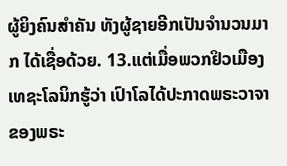ຜູ້ຍິງຄົນສຳຄັນ ທັງຜູ້ຊາຍອີກເປັນຈຳນວນມາກ ໄດ້ເຊື່ອດ້ວຍ. 13.ແຕ່ເມື່ອພວກຢິວເມືອງເທຊະໂລນິກຮູ້ວ່າ ເປົາໂລໄດ້ປະກາດພຣະວາຈາຂອງພຣະ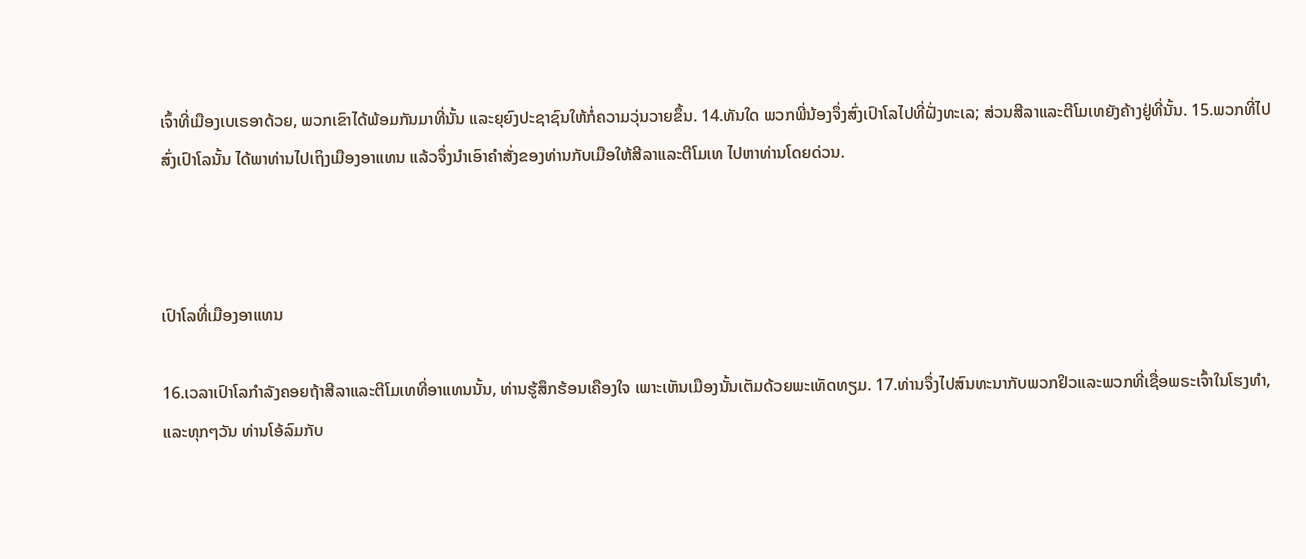ເຈົ້າທີ່ເມືອງເບເຣອາດ້ວຍ, ພວກເຂົາໄດ້ພ້ອມກັນມາທີ່ນັ້ນ ແລະຍຸຍົງປະຊາຊົນໃຫ້ກໍ່ຄວາມວຸ່ນວາຍຂຶ້ນ. 14.ທັນໃດ ພວກພີ່ນ້ອງຈຶ່ງສົ່ງເປົາໂລໄປທີ່ຝັ່ງທະເລ; ສ່ວນສີລາແລະຕີໂມເທຍັງຄ້າງຢູ່ທີ່ນັ້ນ. 15.ພວກທີ່ໄປສົ່ງເປົາໂລນັ້ນ ໄດ້ພາທ່ານໄປເຖິງເມືອງອາແທນ ແລ້ວຈຶ່ງນຳເອົາຄຳສັ່ງຂອງທ່ານກັບເມືອໃຫ້ສີລາແລະຕີໂມເທ ໄປຫາທ່ານໂດຍດ່ວນ.



ເປົາໂລທີ່ເມືອງອາແທນ

16.ເວລາເປົາໂລກຳລັງຄອຍຖ້າສີລາແລະຕີໂມເທທີ່ອາແທນນັ້ນ, ທ່ານຮູ້ສຶກຮ້ອນເຄືອງໃຈ ເພາະເຫັນເມືອງນັ້ນເຕັມດ້ວຍພະເທັດທຽມ. 17.ທ່ານຈຶ່ງໄປສົນທະນາກັບພວກຢິວແລະພວກທີ່ເຊື່ອພຣະເຈົ້າໃນໂຮງທຳ, ແລະທຸກໆວັນ ທ່ານໂອ້ລົມກັບ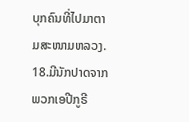ບຸກຄົນທີ່ໄປມາຕາມສະໜາມຫລວງ. 18.ມີນັກປາດຈາກພວກເອປີກູຣີ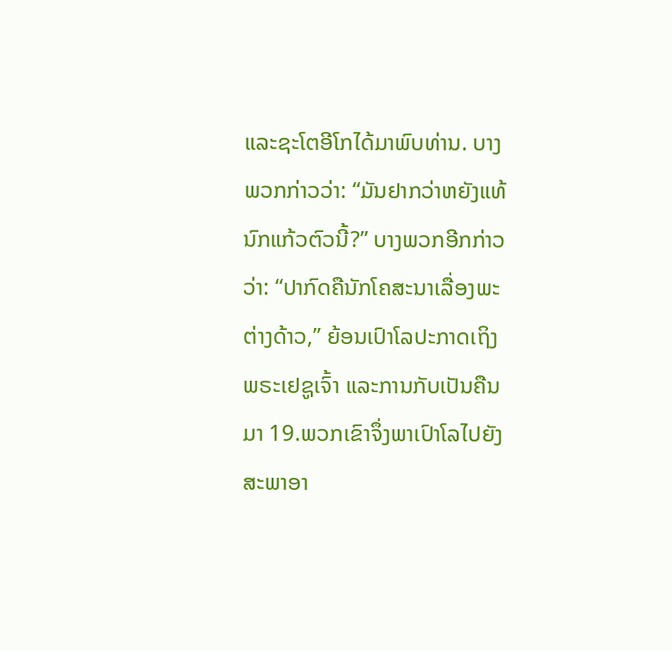ແລະຊະໂຕອີໂກໄດ້ມາພົບທ່ານ. ບາງພວກກ່າວວ່າ: “ມັນຢາກວ່າຫຍັງແທ້ ນົກແກ້ວຕົວນີ້?” ບາງພວກອີກກ່າວວ່າ: “ປາກົດຄືນັກໂຄສະນາເລື່ອງພະຕ່າງດ້າວ,” ຍ້ອນເປົາໂລປະກາດເຖິງພຣະເຢຊູເຈົ້າ ແລະການກັບເປັນຄືນມາ 19.ພວກເຂົາຈຶ່ງພາເປົາໂລໄປຍັງສະພາອາ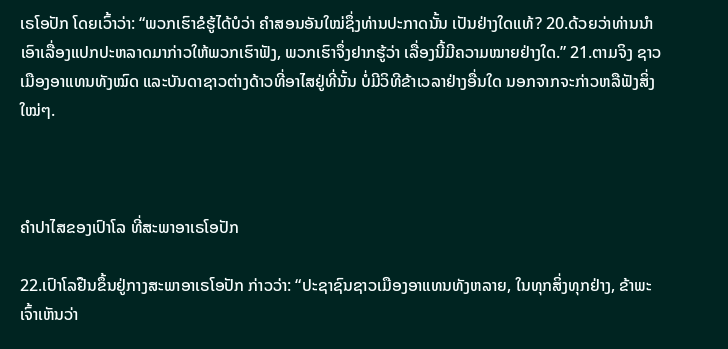ເຣໂອປັກ ໂດຍເວົ້າວ່າ: “ພວກເຮົາຂໍຮູ້ໄດ້ບໍວ່າ ຄຳສອນອັນໃໝ່ຊຶ່ງທ່ານປະກາດນັ້ນ ເປັນຢ່າງໃດແທ້? 20.ດ້ວຍວ່າທ່ານນຳເອົາເລື່ອງແປກປະຫລາດມາກ່າວໃຫ້ພວກເຮົາຟັງ, ພວກເຮົາຈຶ່ງຢາກຮູ້ວ່າ ເລື່ອງນີ້ມີຄວາມໝາຍຢ່າງໃດ.” 21.ຕາມຈິງ ຊາວເມືອງອາແທນທັງໝົດ ແລະບັນດາຊາວຕ່າງດ້າວທີ່ອາໄສຢູ່ທີ່ນັ້ນ ບໍ່ມີວິທີຂ້າເວລາຢ່າງອື່ນໃດ ນອກຈາກຈະກ່າວຫລືຟັງສິ່ງໃໝ່ໆ.



ຄຳປາໄສຂອງເປົາໂລ ທີ່ສະພາອາເຣໂອປັກ

22.ເປົາໂລຢືນຂຶ້ນຢູ່ກາງສະພາອາເຣໂອປັກ ກ່າວວ່າ: “ປະຊາຊົນຊາວເມືອງອາແທນທັງຫລາຍ, ໃນທຸກສິ່ງທຸກຢ່າງ, ຂ້າພະເຈົ້າເຫັນວ່າ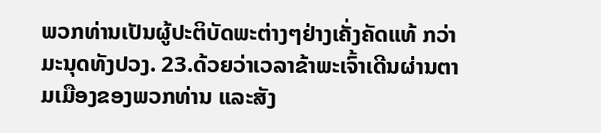ພວກທ່ານເປັນຜູ້ປະຕິບັດພະຕ່າງໆຢ່າງເຄັ່ງຄັດແທ້ ກວ່າມະນຸດທັງປວງ. 23.ດ້ວຍວ່າເວລາຂ້າພະເຈົ້າເດີນຜ່ານຕາມເມືອງຂອງພວກທ່ານ ແລະສັງ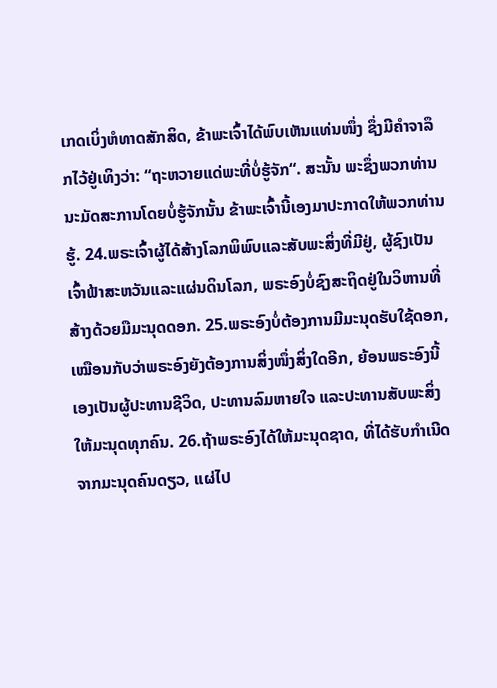ເກດເບິ່ງຫໍທາດສັກສິດ, ຂ້າພະເຈົ້າໄດ້ພົບເຫັນແທ່ນໜຶ່ງ ຊຶ່ງມີຄຳຈາລຶກໄວ້ຢູ່ເທິງວ່າ: “ຖະຫວາຍແດ່ພະທີ່ບໍ່ຮູ້ຈັກ“. ສະນັ້ນ ພະຊຶ່ງພວກທ່ານນະມັດສະການໂດຍບໍ່ຮູ້ຈັກນັ້ນ ຂ້າພະເຈົ້ານີ້ເອງມາປະກາດໃຫ້ພວກທ່ານຮູ້. 24.ພຣະເຈົ້າຜູ້ໄດ້ສ້າງໂລກພິພົບແລະສັບພະສິ່ງທີ່ມີຢູ່, ຜູ້ຊົງເປັນເຈົ້າຟ້າສະຫວັນແລະແຜ່ນດິນໂລກ, ພຣະອົງບໍ່ຊົງສະຖິດຢູ່ໃນວິຫານທີ່ສ້າງດ້ວຍມືມະນຸດດອກ. 25.ພຣະອົງບໍ່ຕ້ອງການມີມະນຸດຮັບໃຊ້ດອກ, ເໝືອນກັບວ່າພຣະອົງຍັງຕ້ອງການສິ່ງໜຶ່ງສິ່ງໃດອີກ, ຍ້ອນພຣະອົງນີ້ເອງເປັນຜູ້ປະທານຊີວິດ, ປະທານລົມຫາຍໃຈ ແລະປະທານສັບພະສິ່ງໃຫ້ມະນຸດທຸກຄົນ. 26.ຖ້າພຣະອົງໄດ້ໃຫ້ມະນຸດຊາດ, ທີ່ໄດ້ຮັບກຳເນີດຈາກມະນຸດຄົນດຽວ, ແຜ່ໄປ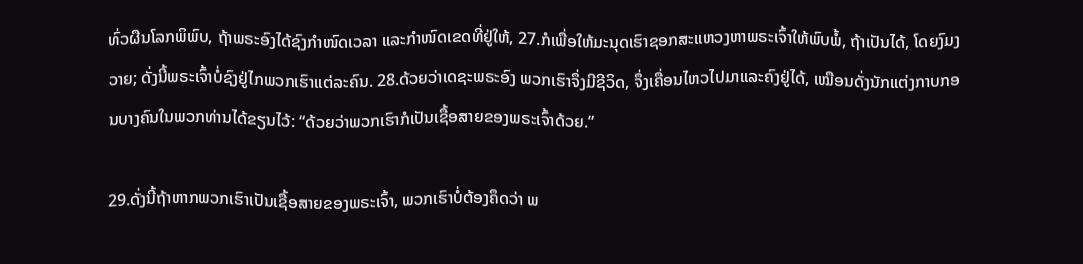ທົ່ວຜືນໂລກພິພົບ, ຖ້າພຣະອົງໄດ້ຊົງກຳໜົດເວລາ ແລະກຳໜົດເຂດທີ່ຢູ່ໃຫ້, 27.ກໍເພື່ອໃຫ້ມະນຸດເຮົາຊອກສະແຫວງຫາພຣະເຈົ້າໃຫ້ພົບພໍ້, ຖ້າເປັນໄດ້, ໂດຍງົມງວາຍ; ດັ່ງນີ້ພຣະເຈົ້າບໍ່ຊົງຢູ່ໄກພວກເຮົາແຕ່ລະຄົນ. 28.ດ້ວຍວ່າເດຊະພຣະອົງ ພວກເຮົາຈຶ່ງມີຊີວິດ, ຈຶ່ງເຄື່ອນໄຫວໄປມາແລະຄົງຢູ່ໄດ້, ເໝືອນດັ່ງນັກແຕ່ງກາບກອນບາງຄົນໃນພວກທ່ານໄດ້ຂຽນໄວ້: “ດ້ວຍວ່າພວກເຮົາກໍເປັນເຊື້ອສາຍຂອງພຣະເຈົ້າດ້ວຍ.”

29.ດັ່ງນີ້ຖ້າຫາກພວກເຮົາເປັນເຊື້ອສາຍຂອງພຣະເຈົ້າ, ພວກເຮົາບໍ່ຕ້ອງຄຶດວ່າ ພ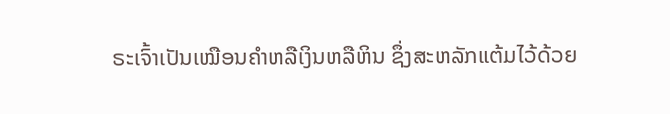ຣະເຈົ້າເປັນເໝືອນຄຳຫລືເງິນຫລືຫິນ ຊຶ່ງສະຫລັກແຕ້ມໄວ້ດ້ວຍ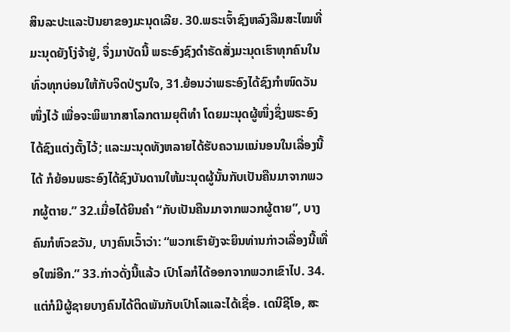ສິນລະປະແລະປັນຍາຂອງມະນຸດເລີຍ. 30.ພຣະເຈົ້າຊົງຫລົງລືມສະໄໝທີ່ມະນຸດຍັງໂງ່ຈ້າຢູ່, ຈຶ່ງມາບັດນີ້ ພຣະອົງຊົງດຳຣັດສັ່ງມະນຸດເຮົາທຸກຄົນໃນທົ່ວທຸກບ່ອນໃຫ້ກັບຈິດປ່ຽນໃຈ, 31.ຍ້ອນວ່າພຣະອົງໄດ້ຊົງກຳໜົດວັນໜຶ່ງໄວ້ ເພື່ອຈະພິພາກສາໂລກຕາມຍຸຕິທຳ ໂດຍມະນຸດຜູ້ໜຶ່ງຊຶ່ງພຣະອົງໄດ້ຊົງແຕ່ງຕັ້ງໄວ້; ແລະມະນຸດທັງຫລາຍໄດ້ຮັບຄວາມແນ່ນອນໃນເລື່ອງນີ້ໄດ້ ກໍຍ້ອນພຣະອົງໄດ້ຊົງບັນດານໃຫ້ມະນຸດຜູ້ນັ້ນກັບເປັນຄືນມາຈາກພວກຜູ້ຕາຍ.” 32.ເມື່ອໄດ້ຍິນຄຳ “ກັບເປັນຄືນມາຈາກພວກຜູ້ຕາຍ”, ບາງຄົນກໍຫົວຂວັນ, ບາງຄົນເວົ້າວ່າ: “ພວກເຮົາຍັງຈະຍິນທ່ານກ່າວເລື່ອງນີ້ເທື່ອໃໝ່ອີກ.” 33.ກ່າວດັ່ງນີ້ແລ້ວ ເປົາໂລກໍໄດ້ອອກຈາກພວກເຂົາໄປ. 34.ແຕ່ກໍມີຜູ້ຊາຍບາງຄົນໄດ້ຕິດພັນກັບເປົາໂລແລະໄດ້ເຊື່ອ. ເດນີຊີໂອ, ສະ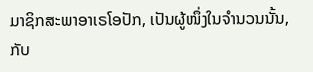ມາຊິກສະພາອາເຣໂອປັກ, ເປັນຜູ້ໜຶ່ງໃນຈຳນວນນັ້ນ, ກັບ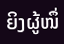ຍິງຜູ້ໜຶ່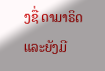ງຊື່ ດາມາຣິດ ແລະຍັງມີ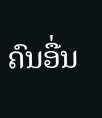ຄົນອື່ນ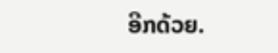ອີກດ້ວຍ.